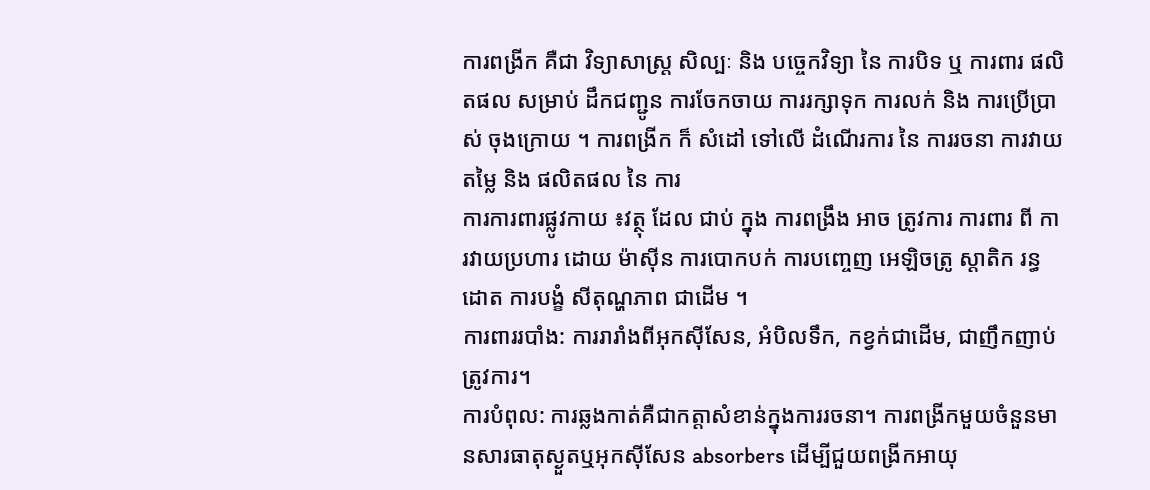ការពង្រីក គឺជា វិទ្យាសាស្ត្រ សិល្បៈ និង បច្ចេកវិទ្យា នៃ ការបិទ ឬ ការពារ ផលិតផល សម្រាប់ ដឹកជញ្ជូន ការចែកចាយ ការរក្សាទុក ការលក់ និង ការប្រើប្រាស់ ចុងក្រោយ ។ ការពង្រីក ក៏ សំដៅ ទៅលើ ដំណើរការ នៃ ការរចនា ការវាយតម្លៃ និង ផលិតផល នៃ ការ
ការការពារផ្លូវកាយ ៖វត្ថុ ដែល ជាប់ ក្នុង ការពង្រឹង អាច ត្រូវការ ការពារ ពី ការវាយប្រហារ ដោយ ម៉ាស៊ីន ការបោកបក់ ការបញ្ចេញ អេឡិចត្រូ ស្តាតិក រន្ធដោត ការបង្ខំ សីតុណ្ហភាព ជាដើម ។
ការពាររបាំង: ការរារាំងពីអុកស៊ីសែន, អំបិលទឹក, កខ្វក់ជាដើម, ជាញឹកញាប់ត្រូវការ។
ការបំពុល: ការឆ្លងកាត់គឺជាកត្តាសំខាន់ក្នុងការរចនា។ ការពង្រីកមួយចំនួនមានសារធាតុស្ងួតឬអុកស៊ីសែន absorbers ដើម្បីជួយពង្រីកអាយុ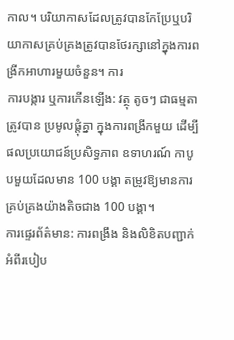កាល។ បរិយាកាសដែលត្រូវបានកែប្រែឬបរិយាកាសគ្រប់គ្រងត្រូវបានថែរក្សានៅក្នុងការពង្រីកអាហារមួយចំនួន។ ការ
ការបង្ការ ឬការកើនឡើង: វត្ថុ តូចៗ ជាធម្មតា ត្រូវបាន ប្រមូលផ្តុំគ្នា ក្នុងការពង្រីកមួយ ដើម្បីផលប្រយោជន៍ប្រសិទ្ធភាព ឧទាហរណ៍ កាបូបមួយដែលមាន 100 បង្គា តម្រូវឱ្យមានការគ្រប់គ្រងយ៉ាងតិចជាង 100 បង្គា។
ការផ្ទេរព័ត៌មាន: ការពង្រឹង និងលិខិតបញ្ជាក់អំពីរបៀប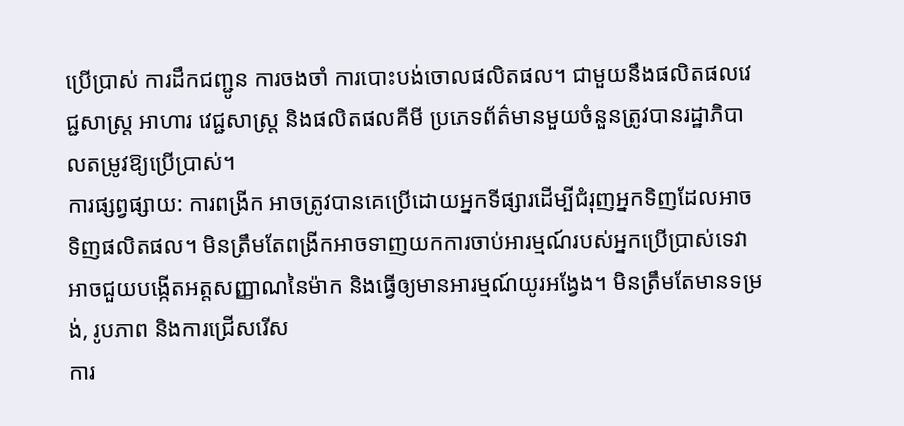ប្រើប្រាស់ ការដឹកជញ្ជូន ការចងចាំ ការបោះបង់ចោលផលិតផល។ ជាមួយនឹងផលិតផលវេជ្ជសាស្ត្រ អាហារ វេជ្ជសាស្ត្រ និងផលិតផលគីមី ប្រភេទព័ត៌មានមួយចំនួនត្រូវបានរដ្ឋាភិបាលតម្រូវឱ្យប្រើប្រាស់។
ការផ្សព្វផ្សាយ: ការពង្រីក អាចត្រូវបានគេប្រើដោយអ្នកទីផ្សារដើម្បីជំរុញអ្នកទិញដែលអាចទិញផលិតផល។ មិនត្រឹមតែពង្រីកអាចទាញយកការចាប់អារម្មណ៍របស់អ្នកប្រើប្រាស់ទេវាអាចជួយបង្កើតអត្តសញ្ញាណនៃម៉ាក និងធ្វើឲ្យមានអារម្មណ៍យូរអង្វែង។ មិនត្រឹមតែមានទម្រង់, រូបភាព និងការជ្រើសរើស
ការ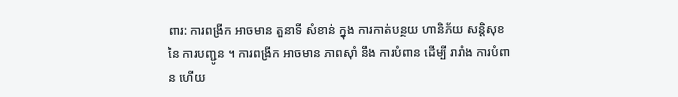ពារ: ការពង្រីក អាចមាន តួនាទី សំខាន់ ក្នុង ការកាត់បន្ថយ ហានិភ័យ សន្តិសុខ នៃ ការបញ្ជូន ។ ការពង្រីក អាចមាន ភាពស៊ាំ នឹង ការបំពាន ដើម្បី រារាំង ការបំពាន ហើយ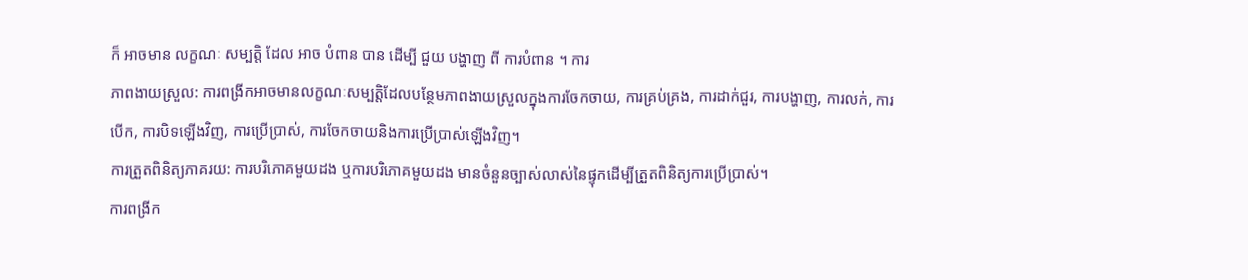ក៏ អាចមាន លក្ខណៈ សម្បត្តិ ដែល អាច បំពាន បាន ដើម្បី ជួយ បង្ហាញ ពី ការបំពាន ។ ការ
ភាពងាយស្រួល: ការពង្រីកអាចមានលក្ខណៈសម្បត្តិដែលបន្ថែមភាពងាយស្រួលក្នុងការចែកចាយ, ការគ្រប់គ្រង, ការដាក់ជួរ, ការបង្ហាញ, ការលក់, ការបើក, ការបិទឡើងវិញ, ការប្រើប្រាស់, ការចែកចាយនិងការប្រើប្រាស់ឡើងវិញ។
ការត្រួតពិនិត្យភាគរយ: ការបរិភោគមួយដង ឬការបរិភោគមួយដង មានចំនួនច្បាស់លាស់នៃផ្ទុកដើម្បីត្រួតពិនិត្យការប្រើប្រាស់។
ការពង្រីក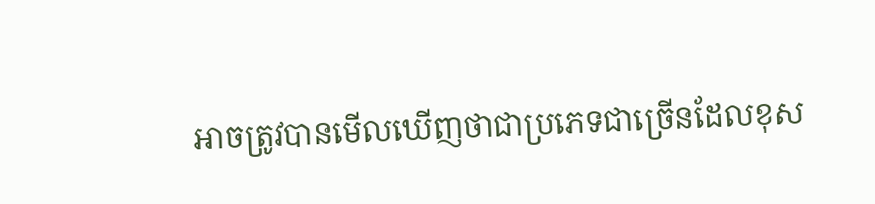អាចត្រូវបានមើលឃើញថាជាប្រភេទជាច្រើនដែលខុស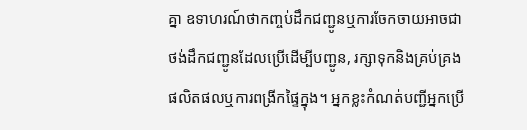គ្នា ឧទាហរណ៍ថាកញ្ចប់ដឹកជញ្ជូនឬការចែកចាយអាចជាថង់ដឹកជញ្ជូនដែលប្រើដើម្បីបញ្ជូន, រក្សាទុកនិងគ្រប់គ្រងផលិតផលឬការពង្រីកផ្ទៃក្នុង។ អ្នកខ្លះកំណត់បញ្ជីអ្នកប្រើ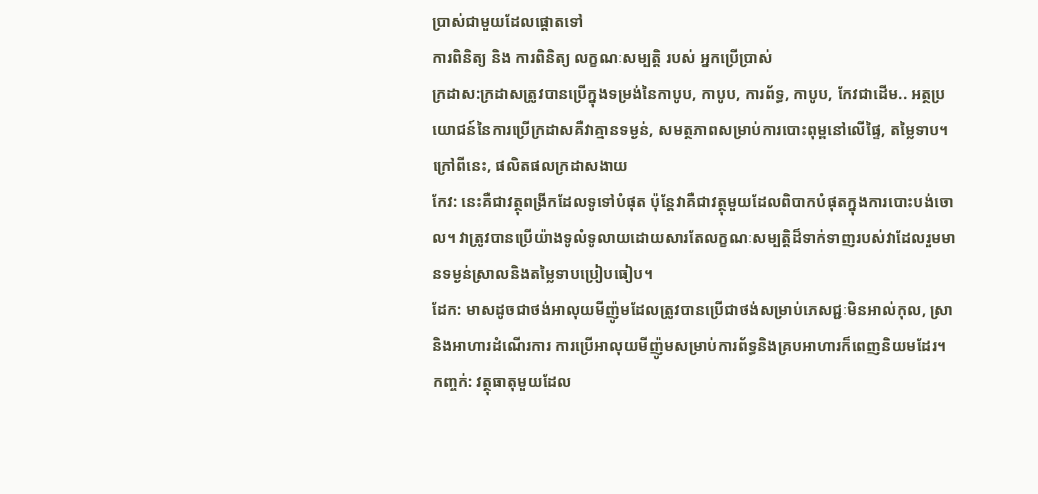ប្រាស់ជាមួយដែលផ្តោតទៅ
ការពិនិត្យ និង ការពិនិត្យ លក្ខណៈសម្បត្តិ របស់ អ្នកប្រើប្រាស់
ក្រដាស:ក្រដាសត្រូវបានប្រើក្នុងទម្រង់នៃកាបូប, កាបូប, ការព័ទ្ធ, កាបូប, កែវជាដើម.. អត្ថប្រយោជន៍នៃការប្រើក្រដាសគឺវាគ្មានទម្ងន់, សមត្ថភាពសម្រាប់ការបោះពុម្ពនៅលើផ្ទៃ, តម្លៃទាប។ ក្រៅពីនេះ, ផលិតផលក្រដាសងាយ
កែវ: នេះគឺជាវត្ថុពង្រីកដែលទូទៅបំផុត ប៉ុន្តែវាគឺជាវត្ថុមួយដែលពិបាកបំផុតក្នុងការបោះបង់ចោល។ វាត្រូវបានប្រើយ៉ាងទូលំទូលាយដោយសារតែលក្ខណៈសម្បត្តិដ៏ទាក់ទាញរបស់វាដែលរួមមានទម្ងន់ស្រាលនិងតម្លៃទាបប្រៀបធៀប។
ដែក: មាសដូចជាថង់អាលុយមីញ៉ូមដែលត្រូវបានប្រើជាថង់សម្រាប់ភេសជ្ជៈមិនអាល់កុល, ស្រា និងអាហារដំណើរការ ការប្រើអាលុយមីញ៉ូមសម្រាប់ការព័ទ្ធនិងគ្របអាហារក៏ពេញនិយមដែរ។
កញ្ចក់: វត្ថុធាតុមួយដែល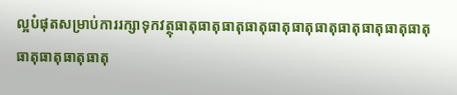ល្អបំផុតសម្រាប់ការរក្សាទុកវត្ថុធាតុធាតុធាតុធាតុធាតុធាតុធាតុធាតុធាតុធាតុធាតុធាតុធាតុធាតុធាតុ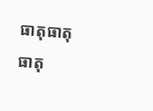ធាតុធាតុធាតុ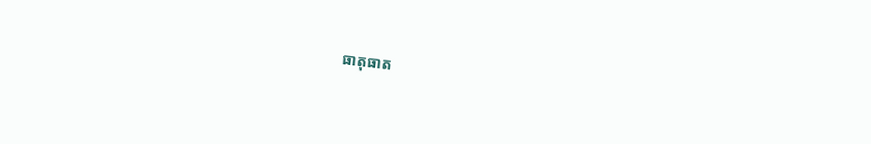ធាតុធាត